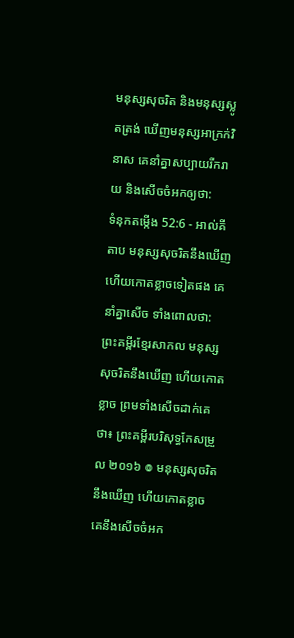មនុស្សសុចរិត និងមនុស្សស្លូតត្រង់ ឃើញមនុស្សអាក្រក់វិនាស គេនាំគ្នាសប្បាយរីករាយ និងសើចចំអកឲ្យថា:
ទំនុកតម្កើង 52:6 - អាល់គីតាប មនុស្សសុចរិតនឹងឃើញ ហើយកោតខ្លាចទៀតផង គេនាំគ្នាសើច ទាំងពោលថា: ព្រះគម្ពីរខ្មែរសាកល មនុស្សសុចរិតនឹងឃើញ ហើយកោតខ្លាច ព្រមទាំងសើចដាក់គេថា៖ ព្រះគម្ពីរបរិសុទ្ធកែសម្រួល ២០១៦ ៙ មនុស្សសុចរិតនឹងឃើញ ហើយកោតខ្លាច គេនឹងសើចចំអក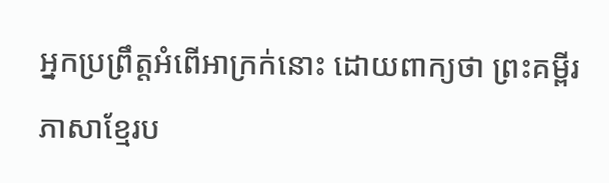អ្នកប្រព្រឹត្តអំពើអាក្រក់នោះ ដោយពាក្យថា ព្រះគម្ពីរភាសាខ្មែរប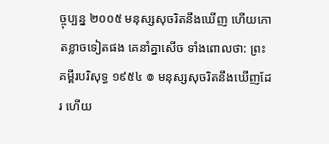ច្ចុប្បន្ន ២០០៥ មនុស្សសុចរិតនឹងឃើញ ហើយកោតខ្លាចទៀតផង គេនាំគ្នាសើច ទាំងពោលថា: ព្រះគម្ពីរបរិសុទ្ធ ១៩៥៤ ៙ មនុស្សសុចរិតនឹងឃើញដែរ ហើយ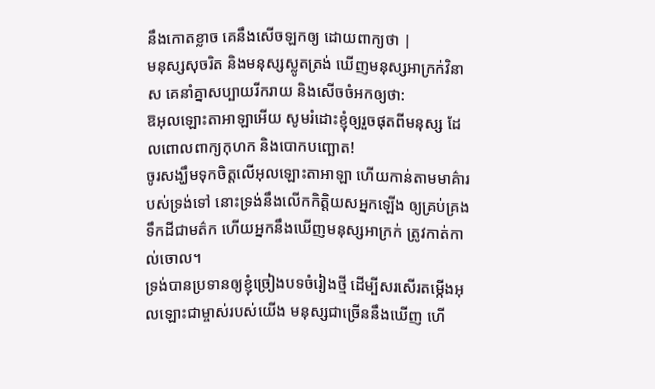នឹងកោតខ្លាច គេនឹងសើចឡកឲ្យ ដោយពាក្យថា |
មនុស្សសុចរិត និងមនុស្សស្លូតត្រង់ ឃើញមនុស្សអាក្រក់វិនាស គេនាំគ្នាសប្បាយរីករាយ និងសើចចំអកឲ្យថា:
ឱអុលឡោះតាអាឡាអើយ សូមរំដោះខ្ញុំឲ្យរួចផុតពីមនុស្ស ដែលពោលពាក្យកុហក និងបោកបញ្ឆោត!
ចូរសង្ឃឹមទុកចិត្តលើអុលឡោះតាអាឡា ហើយកាន់តាមមាគ៌ារបស់ទ្រង់ទៅ នោះទ្រង់នឹងលើកកិត្តិយសអ្នកឡើង ឲ្យគ្រប់គ្រងទឹកដីជាមត៌ក ហើយអ្នកនឹងឃើញមនុស្សអាក្រក់ ត្រូវកាត់កាល់ចោល។
ទ្រង់បានប្រទានឲ្យខ្ញុំច្រៀងបទចំរៀងថ្មី ដើម្បីសរសើរតម្កើងអុលឡោះជាម្ចាស់របស់យើង មនុស្សជាច្រើននឹងឃើញ ហើ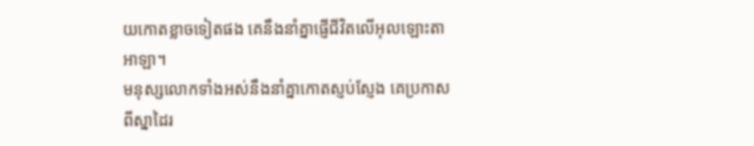យកោតខ្លាចទៀតផង គេនឹងនាំគ្នាផ្ញើជីវិតលើអុលឡោះតាអាឡា។
មនុស្សលោកទាំងអស់នឹងនាំគ្នាកោតស្ញប់ស្ញែង គេប្រកាសពីស្នាដៃរ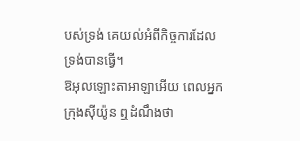បស់ទ្រង់ គេយល់អំពីកិច្ចការដែលទ្រង់បានធ្វើ។
ឱអុលឡោះតាអាឡាអើយ ពេលអ្នកក្រុងស៊ីយ៉ូន ឮដំណឹងថា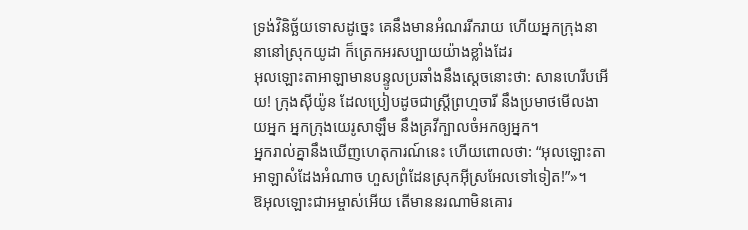ទ្រង់វិនិច្ឆ័យទោសដូច្នេះ គេនឹងមានអំណររីករាយ ហើយអ្នកក្រុងនានានៅស្រុកយូដា ក៏ត្រេកអរសប្បាយយ៉ាងខ្លាំងដែរ
អុលឡោះតាអាឡាមានបន្ទូលប្រឆាំងនឹងស្ដេចនោះថា: សានហេរីបអើយ! ក្រុងស៊ីយ៉ូន ដែលប្រៀបដូចជាស្ត្រីព្រហ្មចារី នឹងប្រមាថមើលងាយអ្នក អ្នកក្រុងយេរូសាឡឹម នឹងគ្រវីក្បាលចំអកឲ្យអ្នក។
អ្នករាល់គ្នានឹងឃើញហេតុការណ៍នេះ ហើយពោលថា: “អុលឡោះតាអាឡាសំដែងអំណាច ហួសព្រំដែនស្រុកអ៊ីស្រអែលទៅទៀត!”»។
ឱអុលឡោះជាអម្ចាស់អើយ តើមាននរណាមិនគោរ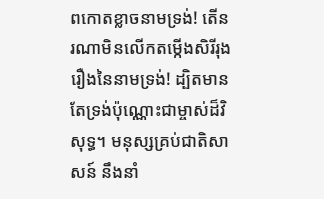ពកោតខ្លាចនាមទ្រង់! តើនរណាមិនលើកតម្កើងសិរីរុងរឿងនៃនាមទ្រង់! ដ្បិតមានតែទ្រង់ប៉ុណ្ណោះជាម្ចាស់ដ៏វិសុទ្ធ។ មនុស្សគ្រប់ជាតិសាសន៍ នឹងនាំ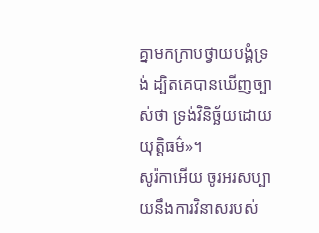គ្នាមកក្រាបថ្វាយបង្គំទ្រង់ ដ្បិតគេបានឃើញច្បាស់ថា ទ្រង់វិនិច្ឆ័យដោយយុត្ដិធម៌»។
សូរ៉កាអើយ ចូរអរសប្បាយនឹងការវិនាសរបស់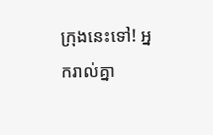ក្រុងនេះទៅ! អ្នករាល់គ្នា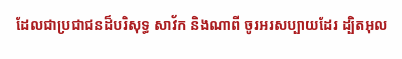ដែលជាប្រជាជនដ៏បរិសុទ្ធ សាវ័ក និងណាពី ចូរអរសប្បាយដែរ ដ្បិតអុល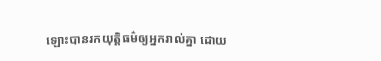ឡោះបានរកយុត្ដិធម៌ឲ្យអ្នករាល់គ្នា ដោយ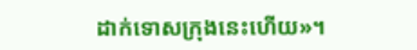ដាក់ទោសក្រុងនេះហើយ»។